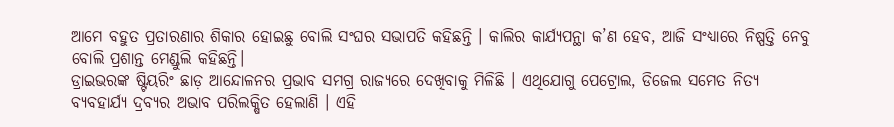ଆମେ ବହୁତ ପ୍ରତାରଣାର ଶିକାର ହୋଇଛୁ ବୋଲି ସଂଘର ସଭାପତି କହିଛନ୍ତି । କାଲିର କାର୍ଯ୍ୟପନ୍ଥା କ’ଣ ହେବ, ଆଜି ସଂଧ୍ୟାରେ ନିଷ୍ପତ୍ତି ନେବୁ ବୋଲି ପ୍ରଶାନ୍ତ ମେଣ୍ଡୁଲି କହିଛନ୍ତି।
ଡ୍ରାଇଭରଙ୍କ ଷ୍ଟିୟରିଂ ଛାଡ଼ ଆନ୍ଦୋଳନର ପ୍ରଭାବ ସମଗ୍ର ରାଜ୍ୟରେ ଦେଖିବାକୁ ମିଳିଛି । ଏଥିଯୋଗୁ ପେଟ୍ରୋଲ, ଡିଜେଲ ସମେତ ନିତ୍ୟ ବ୍ୟବହାର୍ଯ୍ୟ ଦ୍ରବ୍ୟର ଅଭାବ ପରିଲକ୍ଷିତ ହେଲାଣି । ଏହି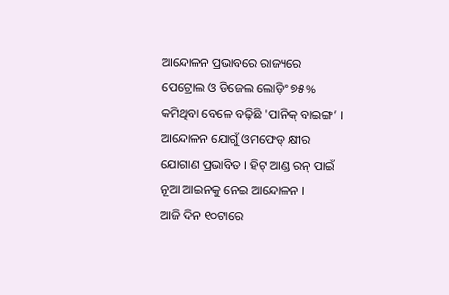ଆନ୍ଦୋଳନ ପ୍ରଭାବରେ ରାଜ୍ୟରେ ପେଟ୍ରୋଲ ଓ ଡିଜେଲ ଲୋଡ଼ିଂ ୭୫% କମିଥିବା ବେଳେ ବଢ଼ିଛି 'ପାନିକ୍ ବାଇଙ୍ଗ’ ।
ଆନ୍ଦୋଳନ ଯୋଗୁଁ ଓମଫେଡ୍ କ୍ଷୀର ଯୋଗାଣ ପ୍ରଭାବିତ । ହିଟ୍ ଆଣ୍ଡ ରନ୍ ପାଇଁ ନୂଆ ଆଇନକୁ ନେଇ ଆନ୍ଦୋଳନ ।
ଆଜି ଦିନ ୧୦ଟାରେ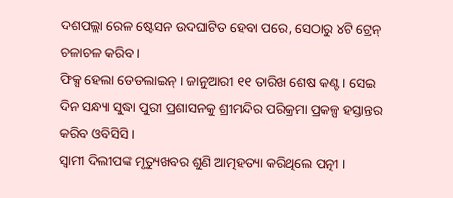ଦଶପଲ୍ଲା ରେଳ ଷ୍ଟେସନ ଉଦଘାଟିତ ହେବା ପରେ, ସେଠାରୁ ୪ଟି ଟ୍ରେନ୍ ଚଳାଚଳ କରିବ ।
ଫିକ୍ସ ହେଲା ଡେଡଲାଇନ୍ । ଜାନୁଆରୀ ୧୧ ତାରିଖ ଶେଷ କଣ୍ଟ । ସେଇ ଦିନ ସନ୍ଧ୍ୟା ସୁଦ୍ଧା ପୁରୀ ପ୍ରଶାସନକୁ ଶ୍ରୀମନ୍ଦିର ପରିକ୍ରମା ପ୍ରକଳ୍ପ ହସ୍ତାନ୍ତର କରିବ ଓବିସିସି ।
ସ୍ୱାମୀ ଦିଲୀପଙ୍କ ମୃତ୍ୟୁଖବର ଶୁଣି ଆତ୍ମହତ୍ୟା କରିଥିଲେ ପତ୍ନୀ ।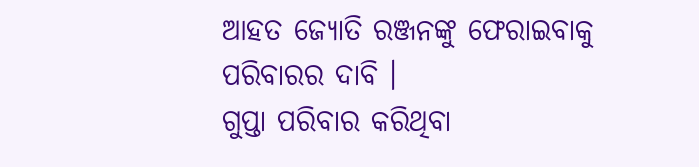ଆହତ ଜ୍ୟୋତି ରଞ୍ଜନଙ୍କୁ ଫେରାଇବାକୁ ପରିବାରର ଦାବି ।
ଗୁପ୍ତା ପରିବାର କରିଥିବା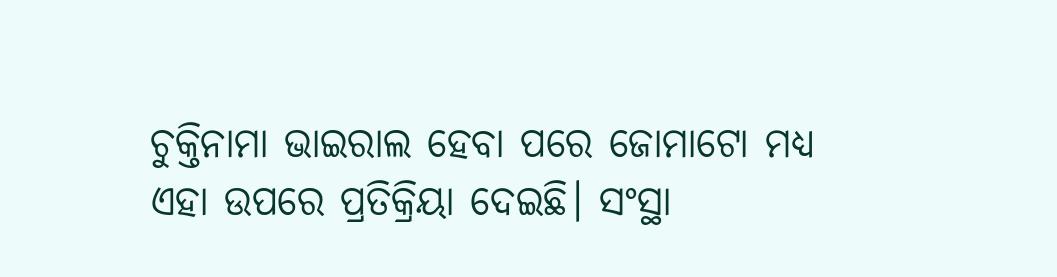ଚୁକ୍ତିନାମା ଭାଇରାଲ ହେବା ପରେ ଜୋମାଟୋ ମଧ୍ୟ ଏହା ଉପରେ ପ୍ରତିକ୍ରିୟା ଦେଇଛି। ସଂସ୍ଥା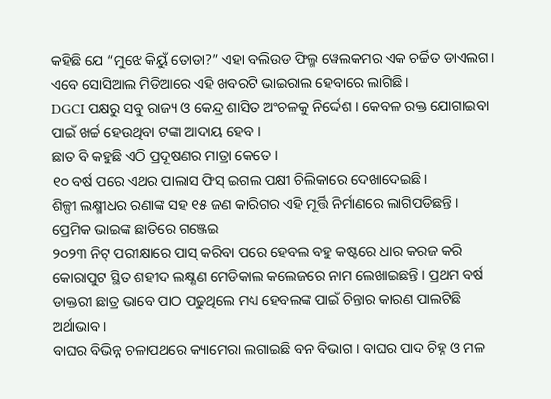କହିଛି ଯେ “ମୁଝେ କିୟୁଁ ତୋଡା?” ଏହା ବଲିଉଡ ଫିଲ୍ମ ୱେଲକମର ଏକ ଚର୍ଚ୍ଚିତ ଡାଏଲଗ। ଏବେ ସୋସିଆଲ ମିଡିଆରେ ଏହି ଖବରଟି ଭାଇରାଲ ହେବାରେ ଲାଗିଛି।
DGCI ପକ୍ଷରୁ ସବୁ ରାଜ୍ୟ ଓ କେନ୍ଦ୍ର ଶାସିତ ଅଂଚଳକୁ ନିର୍ଦ୍ଦେଶ । କେବଳ ରକ୍ତ ଯୋଗାଇବା ପାଇଁ ଖର୍ଚ୍ଚ ହେଉଥିବା ଟଙ୍କା ଆଦାୟ ହେବ ।
ଛାତ ବି କହୁଛି ଏଠି ପ୍ରଦୂଷଣର ମାତ୍ରା କେତେ ।
୧୦ ବର୍ଷ ପରେ ଏଥର ପାଲାସ ଫିସ୍ ଇଗଲ ପକ୍ଷୀ ଚିଲିକାରେ ଦେଖାଦେଇଛି।
ଶିଳ୍ପୀ ଲକ୍ଷ୍ମୀଧର ରଣାଙ୍କ ସହ ୧୫ ଜଣ କାରିଗର ଏହି ମୂର୍ତ୍ତି ନିର୍ମାଣରେ ଲାଗିପଡିଛନ୍ତି ।
ପ୍ରେମିକ ଭାଇଙ୍କ ଛାତିରେ ଗଞ୍ଜେଇ
୨୦୨୩ ନିଟ୍ ପରୀକ୍ଷାରେ ପାସ୍ କରିବା ପରେ ହେବଲ ବହୁ କଷ୍ଟରେ ଧାର କରଜ କରି କୋରାପୁଟ ସ୍ଥିତ ଶହୀଦ ଲକ୍ଷ୍ଣଣ ମେଡିକାଲ କଲେଜରେ ନାମ ଲେଖାଇଛନ୍ତି । ପ୍ରଥମ ବର୍ଷ ଡାକ୍ତରୀ ଛାତ୍ର ଭାବେ ପାଠ ପଢୁଥିଲେ ମଧ୍ୟ ହେବଲଙ୍କ ପାଇଁ ଚିନ୍ତାର କାରଣ ପାଲଟିଛି ଅର୍ଥାଭାବ ।
ବାଘର ବିଭିନ୍ନ ଚଳାପଥରେ କ୍ୟାମେରା ଲଗାଇଛି ବନ ବିଭାଗ । ବାଘର ପାଦ ଚିହ୍ନ ଓ ମଳ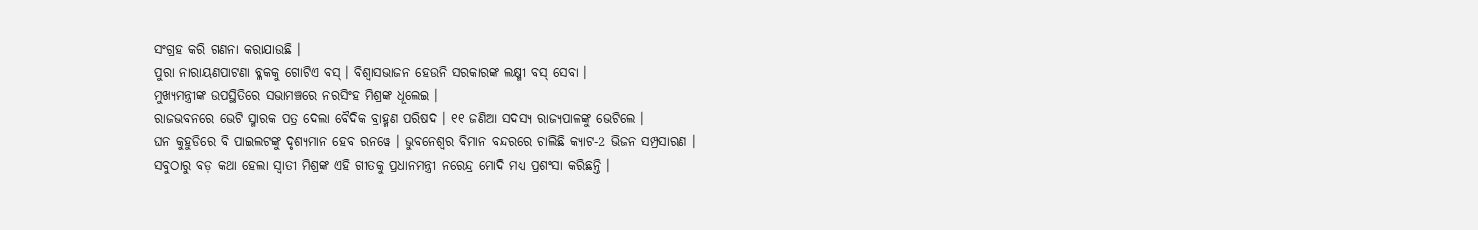ସଂଗ୍ରହ କରି ଗଣନା କରାଯାଉଛି ।
ପୁରା ନାରାୟଣପାଟଣା ବ୍ଳକକୁ ଗୋଟିଏ ବସ୍ । ବିଶ୍ୱାସଭାଜନ ହେଉନି ସରକାରଙ୍କ ଲକ୍ଷ୍ମୀ ବସ୍ ସେବା ।
ମୁଖ୍ୟମନ୍ତ୍ରୀଙ୍କ ଉପସ୍ଥିତିରେ ସଭାମଞ୍ଚରେ ନରସିଂହ ମିଶ୍ରଙ୍କ ଧୂଲେଇ ।
ରାଜଭବନରେ ଭେଟି ସ୍ମାରକ ପତ୍ର ଦେଲା ବୈଦିକ ବ୍ରାହ୍ମଣ ପରିଷଦ । ୧୧ ଜଣିଆ ସଦସ୍ୟ ରାଜ୍ୟପାଳଙ୍କୁ ଭେଟିଲେ ।
ଘନ କୁହୁଡିରେ ବି ପାଇଲଟଙ୍କୁ ଦୃଶ୍ୟମାନ ହେବ ରନୱେ । ଭୁବନେଶ୍ୱର ବିମାନ ବନ୍ଦରରେ ଚାଲିଛି କ୍ୟାଟ-2 ଭିଜନ ସମ୍ପ୍ରସାରଣ ।
ସବୁଠାରୁ ବଡ଼ କଥା ହେଲା ସ୍ୱାତୀ ମିଶ୍ରଙ୍କ ଏହି ଗୀତକୁ ପ୍ରଧାନମନ୍ତ୍ରୀ ନରେନ୍ଦ୍ର ମୋଦି ମଧ୍ୟ ପ୍ରଶଂସା କରିଛନ୍ତି ।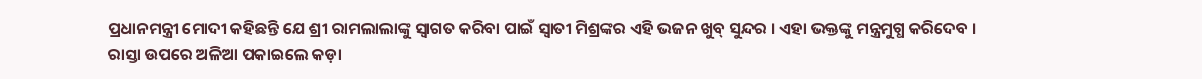ପ୍ରଧାନମନ୍ତ୍ରୀ ମୋଦୀ କହିଛନ୍ତି ଯେ ଶ୍ରୀ ରାମଲାଲାଙ୍କୁ ସ୍ୱାଗତ କରିବା ପାଇଁ ସ୍ୱାତୀ ମିଶ୍ରଙ୍କର ଏହି ଭଜନ ଖୁବ୍ ସୁନ୍ଦର । ଏହା ଭକ୍ତଙ୍କୁ ମନ୍ତ୍ରମୁଗ୍ଧ କରିଦେବ ।
ରାସ୍ତା ଉପରେ ଅଳିଆ ପକାଇଲେ କଡ଼ା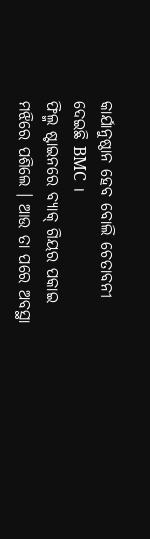କାର୍ଯାନୁଷ୍ଠାନ ହେବ ବୋଲି ଚେତାବନୀ ଦେଇଛି BMC ।
ଫିଲ୍ମ ଷ୍ଟାଇନରେ ବ୍ୟାକ୍ ଗିୟର ପକାଇ ମଝିରେ ପଶିଲେ । ଆଉ ତା ପରେ ଅବସ୍ଥା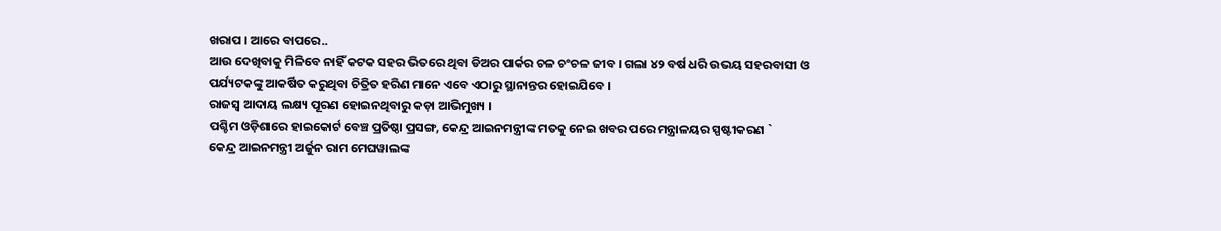ଖରାପ । ଆରେ ବାପରେ..
ଆଉ ଦେଖିବାକୁ ମିଳିବେ ନାହିଁ କଟକ ସହର ଭିତରେ ଥିବା ଡିଅର ପାର୍କର ଚଳ ଚଂଚଳ ଜୀବ । ଗଲା ୪୨ ବର୍ଷ ଧରି ଉଭୟ ସହରବାସୀ ଓ ପର୍ଯ୍ୟଟକଙ୍କୁ ଆକର୍ଷିତ କରୁଥିବା ଚିତ୍ରିତ ହରିଣ ମାନେ ଏବେ ଏଠାରୁ ସ୍ଥାନାନ୍ତର ହୋଇଯିବେ ।
ରାଜସ୍ୱ ଆଦାୟ ଲକ୍ଷ୍ୟ ପୂରଣ ହୋଇନଥିବାରୁ କଡ଼ା ଆଭିମୁଖ୍ୟ ।
ପଶ୍ଚିମ ଓଡ଼ିଶାରେ ହାଇକୋର୍ଟ ବେଞ୍ଚ ପ୍ରତିଷ୍ଠା ପ୍ରସଙ୍ଗ, କେନ୍ଦ୍ର ଆଇନମନ୍ତ୍ରୀଙ୍କ ମତକୁ ନେଇ ଖବର ପରେ ମନ୍ତ୍ରାଳୟର ସ୍ପଷ୍ଟୀକରଣ `
କେନ୍ଦ୍ର ଆଇନମନ୍ତ୍ରୀ ଅର୍ଜୁନ ରାମ ମେଘୱାଲଙ୍କ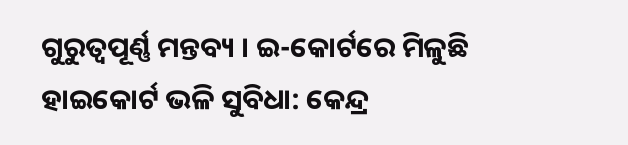ଗୁରୁତ୍ବପୂର୍ଣ୍ଣ ମନ୍ତବ୍ୟ । ଇ-କୋର୍ଟରେ ମିଳୁଛି ହାଇକୋର୍ଟ ଭଳି ସୁବିଧା: କେନ୍ଦ୍ର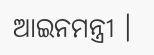ଆଇନମନ୍ତ୍ରୀ ।